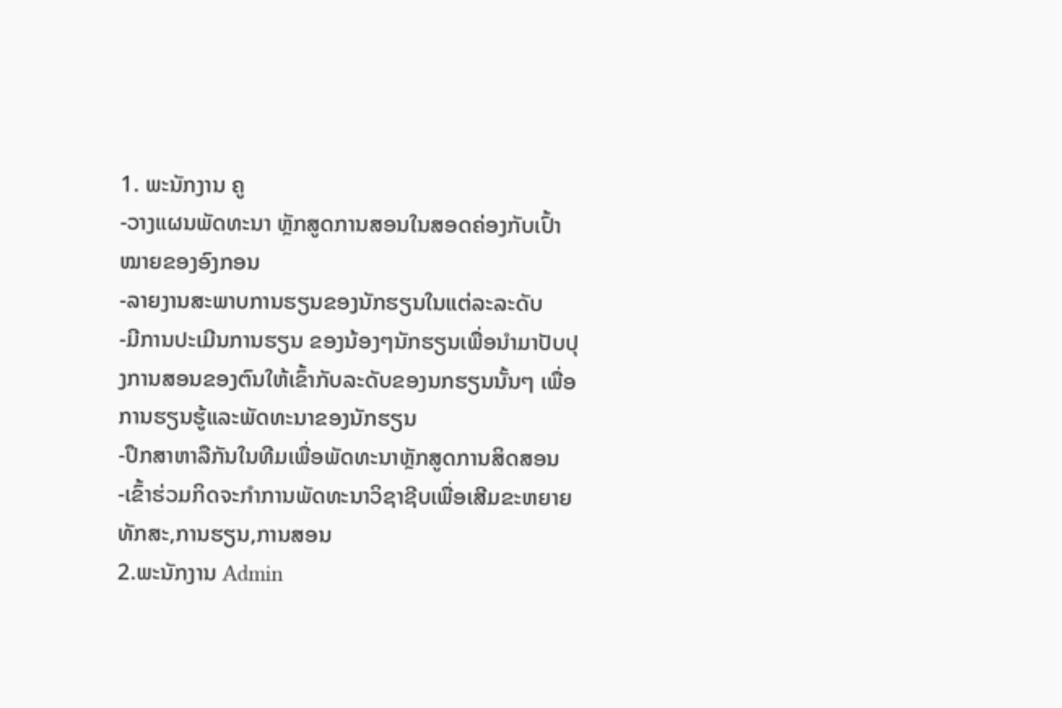1. ພະນັກງານ ຄູ
-ວາງແຜນພັດທະນາ ຫຼັກສູດການສອນໃນສອດຄ່ອງກັບເປົ້າໝາຍຂອງອົງກອນ
-ລາຍງານສະພາບການຮຽນຂອງນັກຮຽນໃນແຕ່ລະລະດັບ
-ມີການປະເມີນການຮຽນ ຂອງນ້ອງໆນັກຮຽນເພື່ອນຳມາປັບປຸງການສອນຂອງຕົນໃຫ້ເຂົ້າກັບລະດັບຂອງນກຮຽນນັ້ນໆ ເພື່ອການຮຽນຮູ້ແລະພັດທະນາຂອງນັກຮຽນ
-ປຶກສາຫາລືກັນໃນທີມເພື່ອພັດທະນາຫຼັກສູດການສິດສອນ
-ເຂົ້າຮ່ວມກິດຈະກຳການພັດທະນາວິຊາຊີບເພື່ອເສີມຂະຫຍາຍທັກສະ,ການຮຽນ,ການສອນ
2.ພະນັກງານ Admin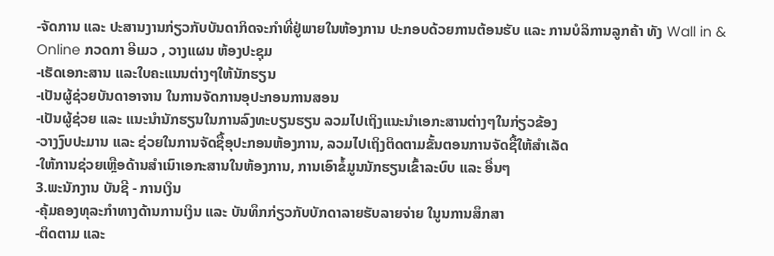-ຈັດການ ແລະ ປະສານງານກ່ຽວກັບບັນດາກິດຈະກຳທີ່ຢູ່ພາຍໃນຫ້ອງການ ປະກອບດ້ວຍການຕ້ອນຮັບ ແລະ ການບໍລິການລູກຄ້າ ທັງ Wall in & Online ກວດກາ ອີເມວ , ວາງແຜນ ຫ້ອງປະຊຸມ
-ເຮັດເອກະສານ ແລະໃບຄະແນນຕ່າງໆໃຫ້ນັກຮຽນ
-ເປັນຜູ້ຊ່ວຍບັນດາອາຈານ ໃນການຈັດການອຸປະກອນການສອນ
-ເປັນຜູ້ຊ່ວຍ ແລະ ແນະນຳນັກຮຽນໃນການລົງທະບຽນຮຽນ ລວມໄປເຖິງແນະນຳເອກະສານຕ່າງໆໃນກ່ຽວຂ້ອງ
-ວາງງົບປະມານ ແລະ ຊ່ວຍໃນການຈັດຊື້ອຸປະກອນຫ້ອງການ, ລວມໄປເຖິງຕິດຕາມຂັ້ນຕອນການຈັດຊື້ໃຫ້ສຳເລັດ
-ໃຫ້ການຊ່ວຍເຫຼືອດ້ານສຳເນົາເອກະສານໃນຫ້ອງການ, ການເອົາຂໍ້ມູນນັກຮຽນເຂົ້າລະບົບ ແລະ ອື່ນໆ
3.ພະນັກງານ ບັນຊີ - ການເງິນ
-ຄຸ້ມຄອງທຸລະກຳທາງດ້ານການເງິນ ແລະ ບັນທຶກກ່ຽວກັບບັກດາລາຍຮັບລາຍຈ່າຍ ໃນູນການສຶກສາ
-ຕິດຕາມ ແລະ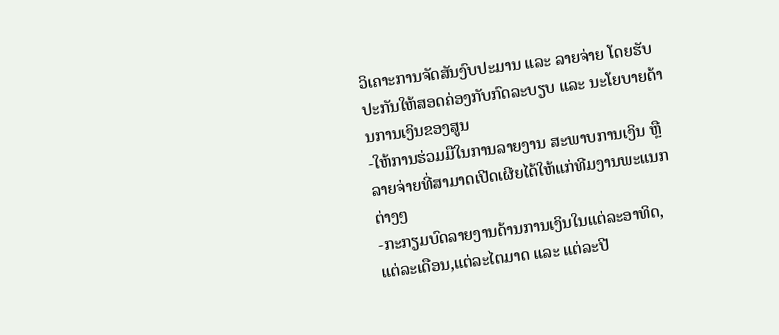ວິເຄາະການຈັດສັນງົບປະມານ ແລະ ລາຍຈ່າຍ ໂດຍຮັບປະກັນໃຫ້ສອດຄ່ອງກັບກົດລະບຽບ ແລະ ນະໂຍບາຍດ້ານການເງິນຂອງສູນ
-ໃຫ້ການຮ່ວມມືໃນການລາຍງານ ສະພາບການເງິນ ຫຼື ລາຍຈ່າຍທີ່ສາມາດເປີດເຜີຍໄດ້ໃຫ້ແກ່ທີມງານພະແນກຕ່າງໆ
-ກະກຽມບົດລາຍງານດ້ານການເງິນໃນແຕ່ລະອາທິດ,ແຕ່ລະເດືອນ,ແຕ່ລະໄຕມາດ ແລະ ແຕ່ລະປີ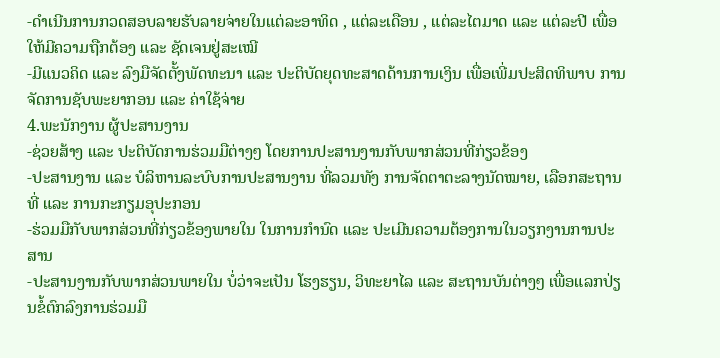-ດຳເນີນການກວດສອບລາຍຮັບລາຍຈ່າຍໃນແຕ່ລະອາທິດ , ແຕ່ລະເດືອນ , ແຕ່ລະໄຕມາດ ແລະ ແຕ່ລະປີ ເພື່ອໃຫ້ມີຄວາມຖືກຕ້ອງ ແລະ ຊັດເຈນຢູ່ສະເໝີ
-ມີແນວຄິດ ແລະ ລົງມືຈັດຕັ້ງພັດທະນາ ແລະ ປະຕິບັດຍຸດທະສາດດ້ານການເງິນ ເພື່ອເພີ່ມປະສິດທິພາບ ການຈັດການຊັບພະຍາກອນ ແລະ ຄ່າໃຊ້ຈ່າຍ
4.ພະນັກງານ ຜູ້ປະສານງານ
-ຊ່ວຍສ້າງ ແລະ ປະຕິບັດການຮ່ວມມືຕ່າງໆ ໂດຍການປະສານງານກັບພາກສ່ວນທີ່ກ່ຽວຂ້ອງ
-ປະສານງານ ແລະ ບໍລິຫານລະບົບການປະສານງານ ທີ່ລວມທັງ ການຈັດຕາຕະລາງນັດໝາຍ, ເລືອກສະຖານທີ່ ແລະ ການກະກຽມອຸປະກອນ
-ຮ່ວມມືກັບພາກສ່ວນທີ່ກ່ຽວຂ້ອງພາຍໃນ ໃນການກຳນົດ ແລະ ປະເມີນຄວາມຕ້ອງການໃນວຽກງານການປະສານ
-ປະສານງານກັບພາກສ່ວນພາຍໃນ ບໍ່ວ່າຈະເປັນ ໂຮງຮຽນ, ວິທະຍາໄລ ແລະ ສະຖານບັນຕ່າງໆ ເພື່ອແລກປ່ຽນຂໍ້ຕົກລົງການຮ່ວມມື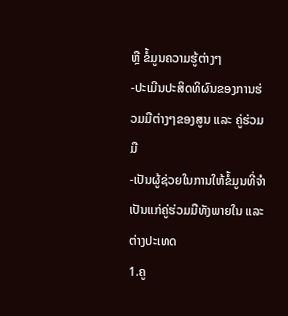ຫຼື ຂໍ້ມູນຄວາມຮູ້ຕ່າງໆ
-ປະເມີນປະສິດທິຜົນຂອງການຮ່ວມມືຕ່າງໆຂອງສູນ ແລະ ຄູ່ຮ່ວມມື
-ເປັນຜູ້ຊ່ວຍໃນການໃຫ້ຂໍ້ມູນທີ່ຈຳເປັນແກ່ຄູ່ຮ່ວມມືທັງພາຍໃນ ແລະ ຕ່າງປະເທດ
1.ຄູ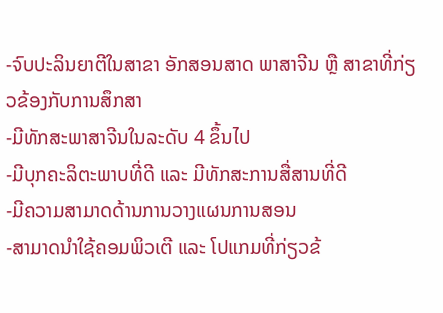-ຈົບປະລິນຍາຕີໃນສາຂາ ອັກສອນສາດ ພາສາຈີນ ຫຼື ສາຂາທີ່ກ່ຽວຂ້ອງກັບການສຶກສາ
-ມີທັກສະພາສາຈີນໃນລະດັບ 4 ຂຶ້ນໄປ
-ມີບຸກຄະລິຕະພາບທີ່ດີ ແລະ ມີທັກສະການສື່ສານທີ່ດີ
-ມີຄວາມສາມາດດ້ານການວາງແຜນການສອນ
-ສາມາດນຳໃຊ້ຄອມພິວເຕີ ແລະ ໂປແກມທີ່ກ່ຽວຂ້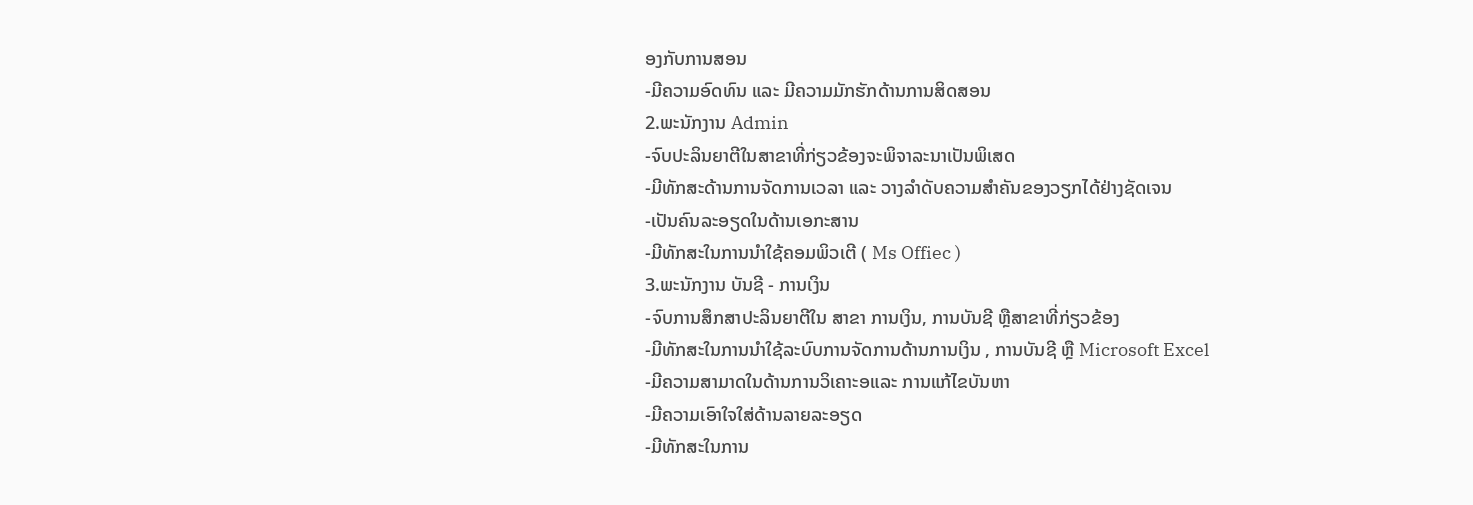ອງກັບການສອນ
-ມີຄວາມອົດທົນ ແລະ ມີຄວາມມັກຮັກດ້ານການສິດສອນ
2.ພະນັກງານ Admin
-ຈົບປະລິນຍາຕີໃນສາຂາທີ່ກ່ຽວຂ້ອງຈະພິຈາລະນາເປັນພິເສດ
-ມີທັກສະດ້ານການຈັດການເວລາ ແລະ ວາງລຳດັບຄວາມສຳຄັນຂອງວຽກໄດ້ຢ່າງຊັດເຈນ
-ເປັນຄົນລະອຽດໃນດ້ານເອກະສານ
-ມີທັກສະໃນການນຳໃຊ້ຄອມພິວເຕີ ( Ms Offiec )
3.ພະນັກງານ ບັນຊີ - ການເງິນ
-ຈົບການສຶກສາປະລິນຍາຕີໃນ ສາຂາ ການເງິນ, ການບັນຊີ ຫຼືສາຂາທີ່ກ່ຽວຂ້ອງ
-ມີທັກສະໃນການນຳໃຊ້ລະບົບການຈັດການດ້ານການເງິນ , ການບັນຊີ ຫຼື Microsoft Excel
-ມີຄວາມສາມາດໃນດ້ານການວິເຄາະອແລະ ການແກ້ໄຂບັນຫາ
-ມີຄວາມເອົາໃຈໃສ່ດ້ານລາຍລະອຽດ
-ມີທັກສະໃນການ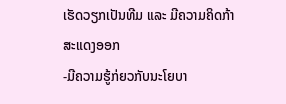ເຮັດວຽກເປັນທີມ ແລະ ມີຄວາມຄິດກ້າສະແດງອອກ
-ມີຄວາມຮູ້ກ່ຍວກັບນະໂຍບາ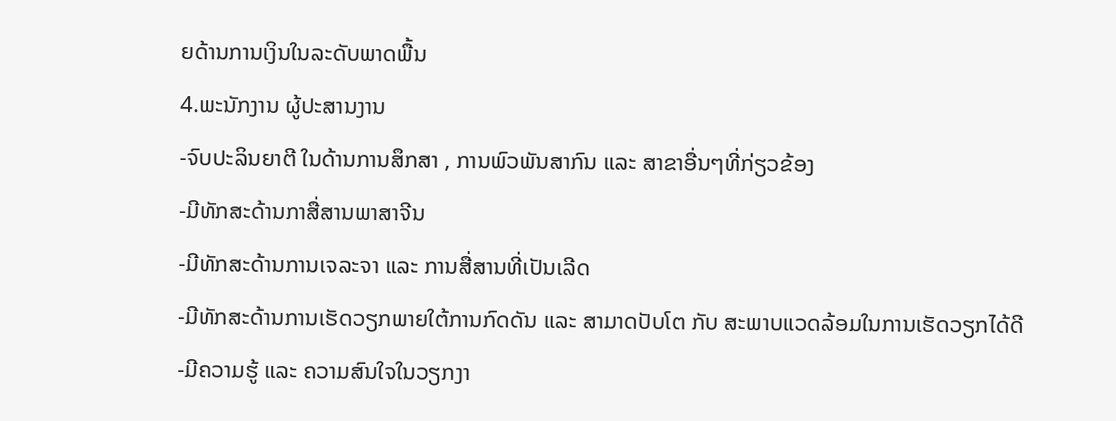ຍດ້ານການເງິນໃນລະດັບພາດພື້ນ
4.ພະນັກງານ ຜູ້ປະສານງານ
-ຈົບປະລິນຍາຕີ ໃນດ້ານການສຶກສາ , ການພົວພັນສາກົນ ແລະ ສາຂາອື່ນໆທີ່ກ່ຽວຂ້ອງ
-ມີທັກສະດ້ານກາສື່ສານພາສາຈີນ
-ມີທັກສະດ້ານການເຈລະຈາ ແລະ ການສື່ສານທີ່ເປັນເລີດ
-ມີທັກສະດ້ານການເຮັດວຽກພາຍໃຕ້ການກົດດັນ ແລະ ສາມາດປັບໂຕ ກັບ ສະພາບແວດລ້ອມໃນການເຮັດວຽກໄດ້ດີ
-ມີຄວາມຮູ້ ແລະ ຄວາມສົນໃຈໃນວຽກງາ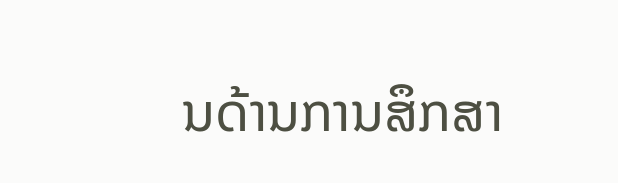ນດ້ານການສຶກສາ